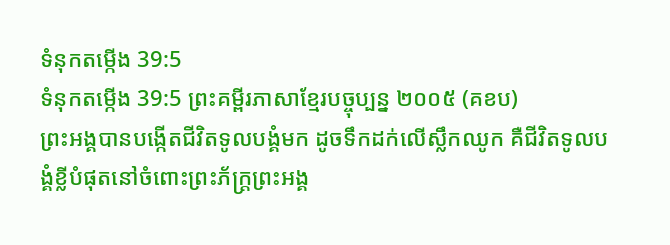ទំនុកតម្កើង 39:5
ទំនុកតម្កើង 39:5 ព្រះគម្ពីរភាសាខ្មែរបច្ចុប្បន្ន ២០០៥ (គខប)
ព្រះអង្គបានបង្កើតជីវិតទូលបង្គំមក ដូចទឹកដក់លើស្លឹកឈូក គឺជីវិតទូលបង្គំខ្លីបំផុតនៅចំពោះព្រះភ័ក្ត្រព្រះអង្គ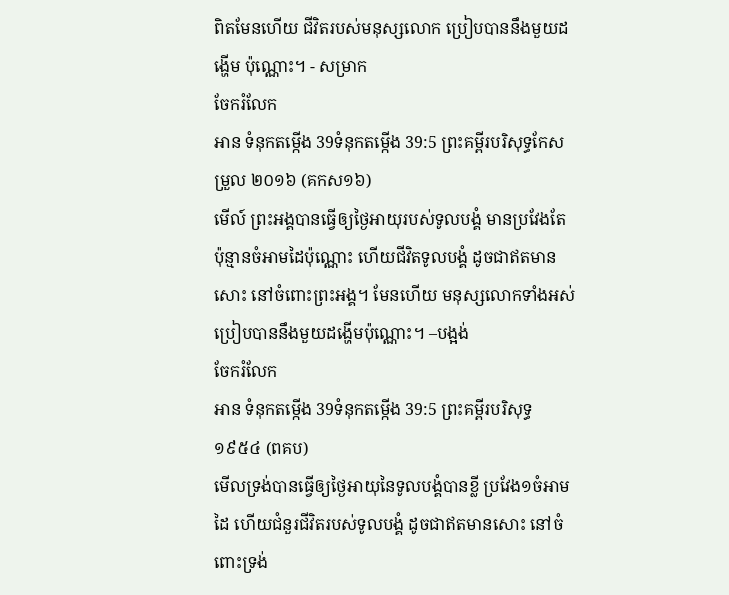ពិតមែនហើយ ជីវិតរបស់មនុស្សលោក ប្រៀបបាននឹងមួយដង្ហើម ប៉ុណ្ណោះ។ - សម្រាក
ចែករំលែក
អាន ទំនុកតម្កើង 39ទំនុកតម្កើង 39:5 ព្រះគម្ពីរបរិសុទ្ធកែសម្រួល ២០១៦ (គកស១៦)
មើល៍ ព្រះអង្គបានធ្វើឲ្យថ្ងៃអាយុរបស់ទូលបង្គំ មានប្រវែងតែប៉ុន្មានចំអាមដៃប៉ុណ្ណោះ ហើយជីវិតទូលបង្គំ ដូចជាឥតមានសោះ នៅចំពោះព្រះអង្គ។ មែនហើយ មនុស្សលោកទាំងអស់ ប្រៀបបាននឹងមួយដង្ហើមប៉ុណ្ណោះ។ –បង្អង់
ចែករំលែក
អាន ទំនុកតម្កើង 39ទំនុកតម្កើង 39:5 ព្រះគម្ពីរបរិសុទ្ធ ១៩៥៤ (ពគប)
មើលទ្រង់បានធ្វើឲ្យថ្ងៃអាយុនៃទូលបង្គំបានខ្លី ប្រវែង១ចំអាមដៃ ហើយជំនួរជីវិតរបស់ទូលបង្គំ ដូចជាឥតមានសោះ នៅចំពោះទ្រង់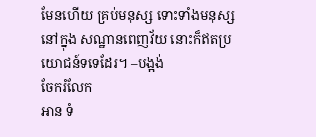មែនហើយ គ្រប់មនុស្ស ទោះទាំងមនុស្សនៅក្នុង សណ្ឋានពេញវ័យ នោះក៏ឥតប្រយោជន៍ទទេដែរ។ –បង្អង់
ចែករំលែក
អាន ទំ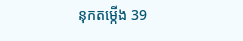នុកតម្កើង 39